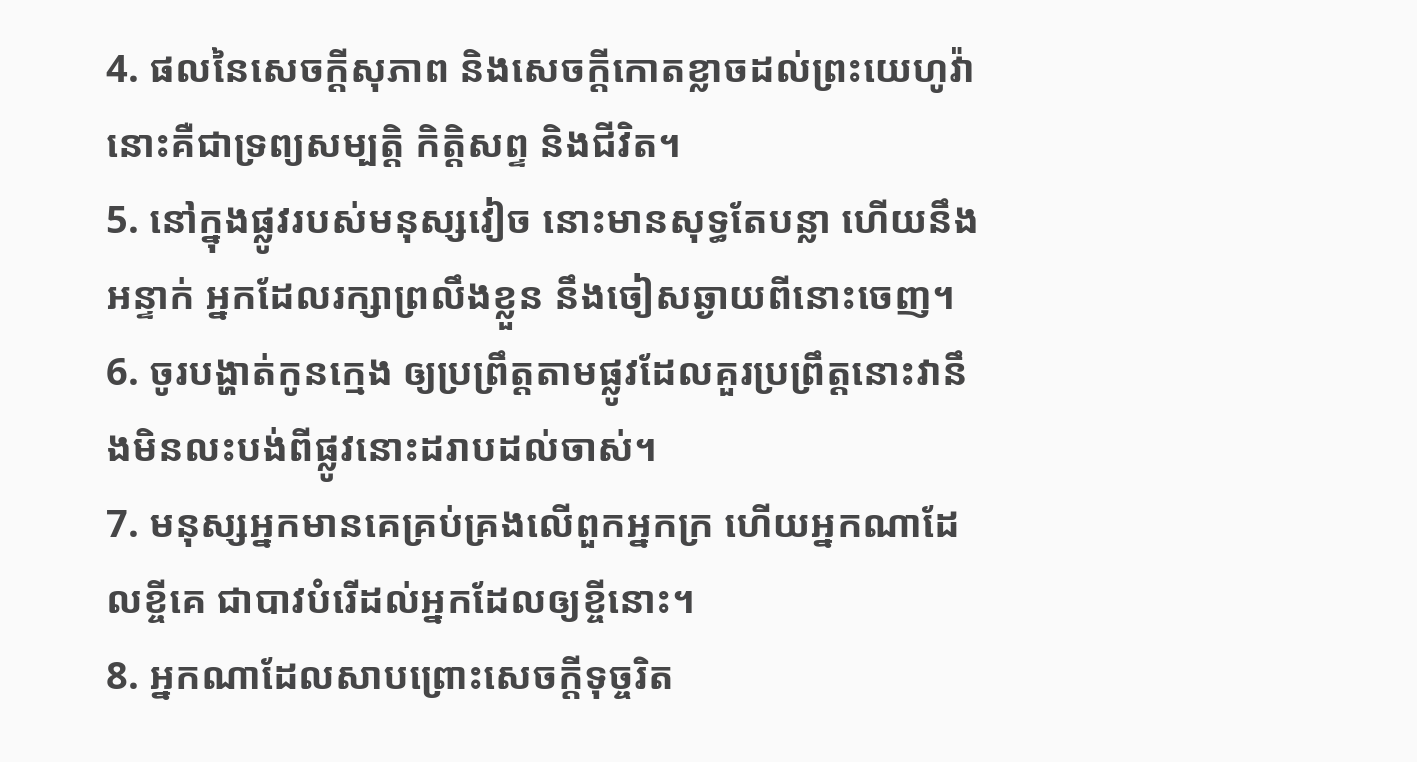4. ផលនៃសេចក្តីសុភាព និងសេចក្តីកោតខ្លាចដល់ព្រះយេហូវ៉ា នោះគឺជាទ្រព្យសម្បត្តិ កិត្តិសព្ទ និងជីវិត។
5. នៅក្នុងផ្លូវរបស់មនុស្សវៀច នោះមានសុទ្ធតែបន្លា ហើយនឹងអន្ទាក់ អ្នកដែលរក្សាព្រលឹងខ្លួន នឹងចៀសឆ្ងាយពីនោះចេញ។
6. ចូរបង្ហាត់កូនក្មេង ឲ្យប្រព្រឹត្តតាមផ្លូវដែលគួរប្រព្រឹត្តនោះវានឹងមិនលះបង់ពីផ្លូវនោះដរាបដល់ចាស់។
7. មនុស្សអ្នកមានគេគ្រប់គ្រងលើពួកអ្នកក្រ ហើយអ្នកណាដែលខ្ចីគេ ជាបាវបំរើដល់អ្នកដែលឲ្យខ្ចីនោះ។
8. អ្នកណាដែលសាបព្រោះសេចក្តីទុច្ចរិត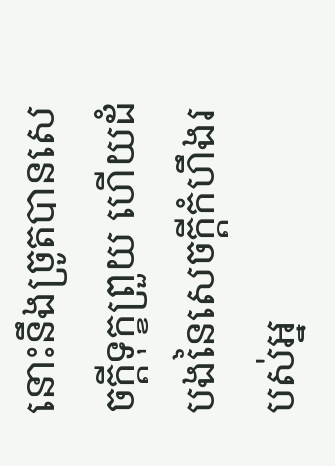នោះនឹងច្រូតបានសេចក្តីទុក្ខព្រួយ ហើយដំបងនៃសេចក្តីកំហឹងរបស់អ្ន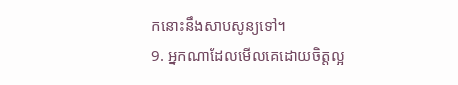កនោះនឹងសាបសូន្យទៅ។
9. អ្នកណាដែលមើលគេដោយចិត្តល្អ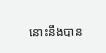នោះនឹងបាន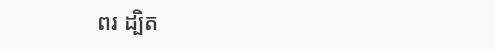ពរ ដ្បិត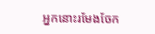អ្នកនោះរមែងចែក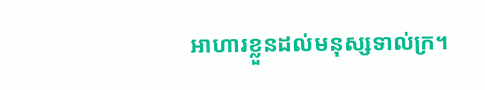អាហារខ្លួនដល់មនុស្សទាល់ក្រ។